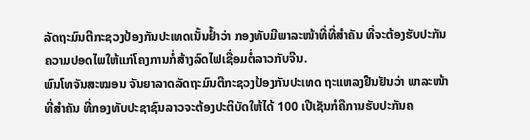ລັດຖະມົນຕີກະຊວງປ້ອງກັນປະເທດເນັ້ນຢໍ້າວ່າ ກອງທັບມີພາລະໜ້າທີ່ທີ່ສໍາຄັນ ທີ່ຈະຕ້ອງຮັບປະກັນຄວາມປອດໄພໃຫ້ແກ່ໂຄງການກໍ່ສ້າງລົດໄຟເຊື່ອມຕໍ່ລາວກັບຈີນ.
ພົນໂທຈັນສະໝອນ ຈັນຍາລາດລັດຖະມົນຕີກະຊວງປ້ອງກັນປະເທດ ຖະແຫລງຢືນຢັນວ່າ ພາລະໜ້າ ທີ່ສໍາຄັນ ທີ່ກອງທັບປະຊາຊົນລາວຈະຕ້ອງປະຕິບັດໃຫ້ໄດ້ 100 ເປີເຊັນກໍຄືການຮັບປະກັນຄ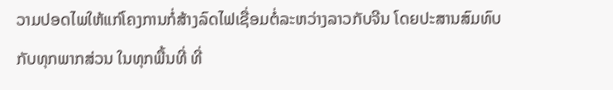ວາມປອດໄພໃຫ້ແກ່ໂຄງການກໍ່ສ້າງລົດໄຟເຊື່ອມຕໍ່ລະຫວ່າງລາວກັບຈີນ ໂດຍປະສານສົມທົບກັບທຸກພາກສ່ວນ ໃນທຸກພື້ນທີ່ ທີ່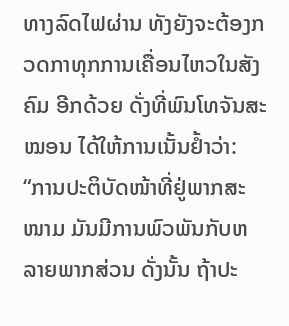ທາງລົດໄຟຜ່ານ ທັງຍັງຈະຕ້ອງກວດກາທຸກການເຄື່ອນໄຫວໃນສັງຄົມ ອີກດ້ວຍ ດັ່ງທີ່ພົນໂທຈັນສະໝອນ ໄດ້ໃຫ້ການເນັ້ນຢໍ້າວ່າ:
“ການປະຕິບັດໜ້າທີ່ຢູ່ພາກສະໜາມ ມັນມີການພົວພັນກັບຫລາຍພາກສ່ວນ ດັ່ງນັ້ນ ຖ້າປະ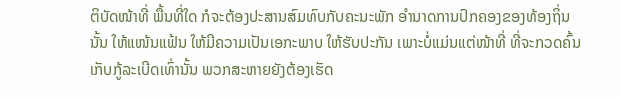ຕິບັດໜ້າທີ່ ພື້ນທີ່ໃດ ກໍຈະຕ້ອງປະສານສົມທົບກັບຄະນະພັກ ອໍານາດການປົກຄອງຂອງທ້ອງຖິ່ນນັ້ນ ໃຫ້ແໜ້ນແຟ້ນ ໃຫ້ມີຄວາມເປັນເອກະພາບ ໃຫ້ຮັບປະກັນ ເພາະບໍ່ແມ່ນແຕ່ໜ້າທີ່ ທີ່ຈະກວດຄົ້ນ ເກັບກູ້ລະເບີດເທົ່ານັ້ນ ພວກສະຫາຍຍັງຕ້ອງເຮັດ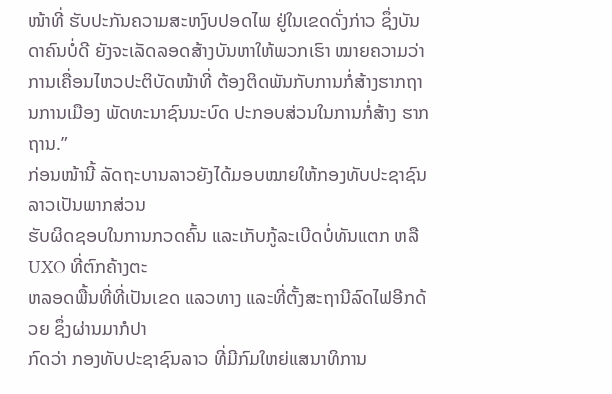ໜ້າທີ່ ຮັບປະກັນຄວາມສະຫງົບປອດໄພ ຢູ່ໃນເຂດດັ່ງກ່າວ ຊຶ່ງບັນດາຄົນບໍ່ດີ ຍັງຈະເລັດລອດສ້າງບັນຫາໃຫ້ພວກເຮົາ ໝາຍຄວາມວ່າ ການເຄື່ອນໄຫວປະຕິບັດໜ້າທີ່ ຕ້ອງຕິດພັນກັບການກໍ່ສ້າງຮາກຖານການເມືອງ ພັດທະນາຊົນນະບົດ ປະກອບສ່ວນໃນການກໍ່ສ້າງ ຮາກຖານ.”
ກ່ອນໜ້ານີ້ ລັດຖະບານລາວຍັງໄດ້ມອບໝາຍໃຫ້ກອງທັບປະຊາຊົນລາວເປັນພາກສ່ວນ
ຮັບຜິດຊອບໃນການກວດຄົ້ນ ແລະເກັບກູ້ລະເບີດບໍ່ທັນແຕກ ຫລື UXO ທີ່ຕົກຄ້າງຕະ
ຫລອດພື້ນທີ່ທີ່ເປັນເຂດ ແລວທາງ ແລະທີ່ຕັ້ງສະຖານີລົດໄຟອີກດ້ວຍ ຊຶ່ງຜ່ານມາກໍປາ
ກົດວ່າ ກອງທັບປະຊາຊົນລາວ ທີ່ມີກົມໃຫຍ່ແສນາທິການ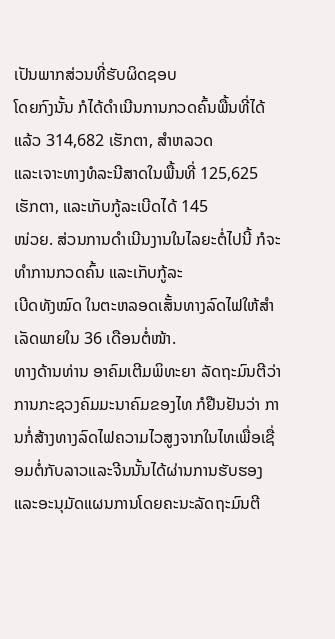ເປັນພາກສ່ວນທີ່ຮັບຜິດຊອບ
ໂດຍກົງນັ້ນ ກໍໄດ້ດໍາເນີນການກວດຄົ້ນພື້ນທີ່ໄດ້ແລ້ວ 314,682 ເຮັກຕາ, ສໍາຫລວດ
ແລະເຈາະທາງທໍລະນີສາດໃນພື້ນທີ່ 125,625 ເຮັກຕາ, ແລະເກັບກູ້ລະເບີດໄດ້ 145
ໜ່ວຍ. ສ່ວນການດໍາເນີນງານໃນໄລຍະຕໍ່ໄປນີ້ ກໍຈະທໍາການກວດຄົ້ນ ແລະເກັບກູ້ລະ
ເບີດທັງໝົດ ໃນຕະຫລອດເສັ້ນທາງລົດໄຟໃຫ້ສໍາເລັດພາຍໃນ 36 ເດືອນຕໍ່ໜ້າ.
ທາງດ້ານທ່ານ ອາຄົມເຕີມພິທະຍາ ລັດຖະມົນຕີວ່າການກະຊວງຄົມມະນາຄົມຂອງໄທ ກໍຢືນຢັນວ່າ ການກໍ່ສ້າງທາງລົດໄຟຄວາມໄວສູງຈາກໃນໄທເພື່ອເຊື່ອມຕໍ່ກັບລາວແລະຈີນນັ້ນໄດ້ຜ່ານການຮັບຮອງ ແລະອະນຸມັດແຜນການໂດຍຄະນະລັດຖະມົນຕີ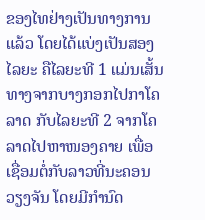ຂອງໄທຢ່າງເປັນທາງການແລ້ວ ໂດຍໄດ້ແບ່ງເປັນສອງໄລຍະ ຄືໄລຍະທີ 1 ແມ່ນເສັ້ນທາງຈາກບາງກອກໄປກາໂຄລາດ ກັບໄລຍະທີ 2 ຈາກໂຄລາດໄປຫາໜອງຄາຍ ເພື່ອເຊື່ອມຕໍ່ກັບລາວທີ່ນະຄອນວຽງຈັນ ໂດຍມີກຳນົດ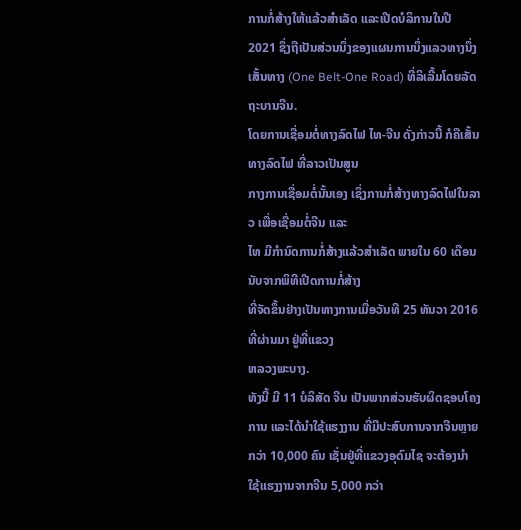ການກໍ່ສ້າງໃຫ້ແລ້ວສຳເລັດ ແລະເປີດບໍລິການໃນປີ 2021 ຊຶ່ງຖືເປັນສ່ວນນຶ່ງຂອງແຜນການນຶ່ງແລວທາງນຶ່ງເສັ້ນທາງ (One Belt-One Road) ທີ່ລິເລີ້ມໂດຍລັດຖະບານຈີນ.
ໂດຍການເຊື່ອມຕໍ່ທາງລົດໄຟ ໄທ-ຈີນ ດັ່ງກ່າວນີ້ ກໍຄືເສັ້ນທາງລົດໄຟ ທີ່ລາວເປັນສູນ
ກາງການເຊື່ອມຕໍ່ນັ້ນເອງ ເຊິ່ງການກໍ່ສ້າງທາງລົດໄຟໃນລາວ ເພື່ອເຊື່ອມຕໍ່ຈີນ ແລະ
ໄທ ມີກຳນົດການກໍ່ສ້າງແລ້ວສຳເລັດ ພາຍໃນ 60 ເດືອນ ນັບຈາກພິທີເປີດການກໍ່ສ້າງ
ທີ່ຈັດຂຶ້ນຢ່າງເປັນທາງການເມື່ອວັນທີ 25 ທັນວາ 2016 ທີ່ຜ່ານມາ ຢູ່ທີ່ແຂວງ
ຫລວງພະບາງ.
ທັງນີ້ ມີ 11 ບໍລິສັດ ຈີນ ເປັນພາກສ່ວນຮັບຜິດຊອບໂຄງການ ແລະໄດ້ນຳໃຊ້ແຮງງານ ທີ່ມີປະສົບການຈາກຈີນຫຼາຍກວ່າ 10,000 ຄົນ ເຊັ່ນຢູ່ທີ່ແຂວງອຸດົມໄຊ ຈະຕ້ອງນຳ
ໃຊ້ແຮງງານຈາກຈີນ 5,000 ກວ່າ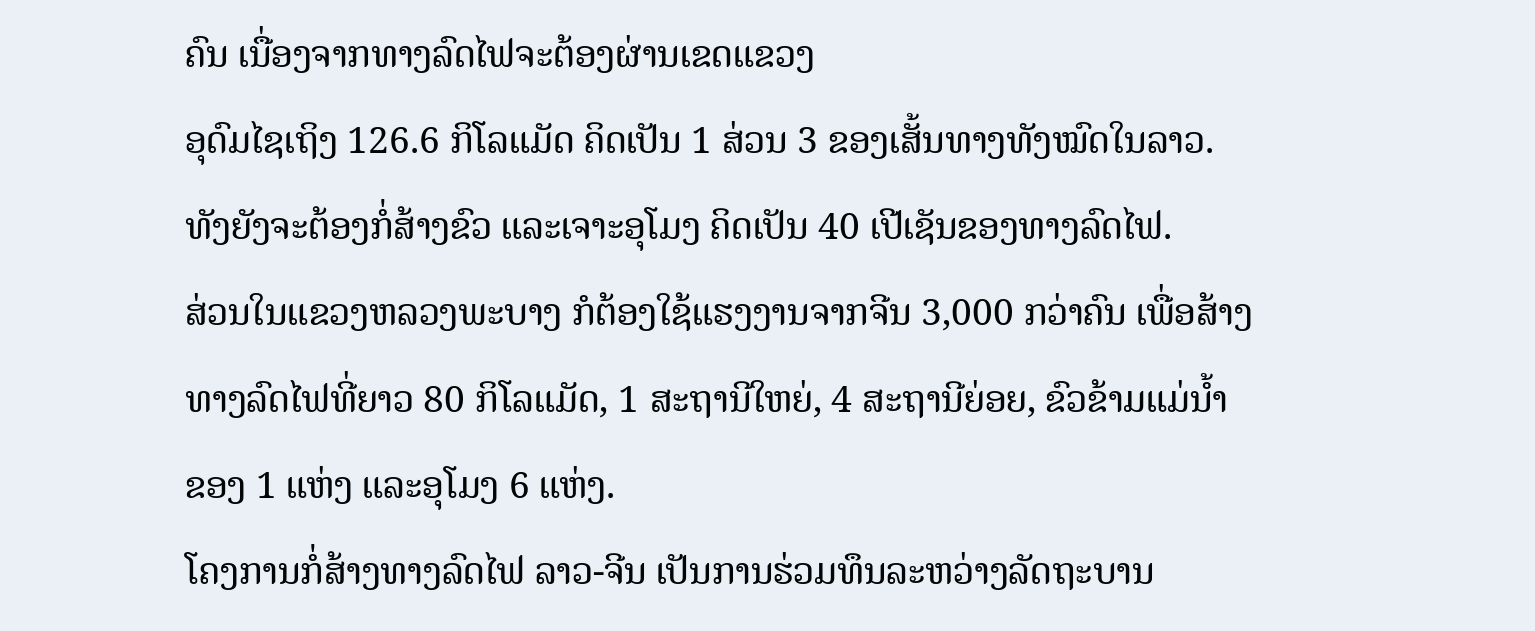ຄົນ ເນື່ອງຈາກທາງລົດໄຟຈະຕ້ອງຜ່ານເຂດແຂວງ
ອຸດົມໄຊເຖິງ 126.6 ກິໂລແມັດ ຄິດເປັນ 1 ສ່ວນ 3 ຂອງເສັ້ນທາງທັງໝົດໃນລາວ.
ທັງຍັງຈະຕ້ອງກໍ່ສ້າງຂົວ ແລະເຈາະອຸໂມງ ຄິດເປັນ 40 ເປີເຊັນຂອງທາງລົດໄຟ.
ສ່ວນໃນແຂວງຫລວງພະບາງ ກໍຕ້ອງໃຊ້ແຮງງານຈາກຈີນ 3,000 ກວ່າຄົນ ເພື່ອສ້າງ
ທາງລົດໄຟທີ່ຍາວ 80 ກິໂລແມັດ, 1 ສະຖານີໃຫຍ່, 4 ສະຖານີຍ່ອຍ, ຂົວຂ້າມແມ່ນໍ້າ
ຂອງ 1 ແຫ່ງ ແລະອຸໂມງ 6 ແຫ່ງ.
ໂຄງການກໍ່ສ້າງທາງລົດໄຟ ລາວ-ຈີນ ເປັນການຮ່ວມທຶນລະຫວ່າງລັດຖະບານ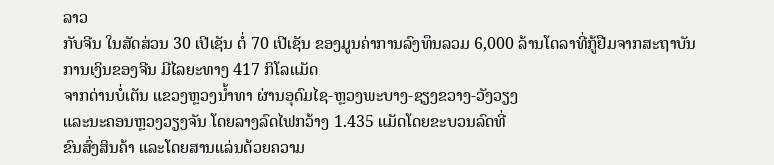ລາວ
ກັບຈີນ ໃນສັດສ່ວນ 30 ເປີເຊັນ ຕໍ່ 70 ເປີເຊັນ ຂອງມູນຄ່າການລົງທຶນລວມ 6,000 ລ້ານໂດລາທີ່ກູ້ຢືມຈາກສະຖາບັນການເງິນຂອງຈີນ ມີໄລຍະທາງ 417 ກິໂລແມັດ
ຈາກດ່ານບໍ່ເຕັນ ແຂວງຫຼວງນໍ້າທາ ຜ່ານອຸດົມໄຊ-ຫຼວງພະບາງ-ຊຽງຂວາງ-ວັງວຽງ
ແລະນະຄອນຫຼວງວຽງຈັນ ໂດຍລາງລົດໄຟກວ້າງ 1.435 ແມັດໂດຍຂະບວນລົດທີ່
ຂົນສົ່ງສິນຄ້າ ແລະໂດຍສານແລ່ນດ້ວຍຄວາມ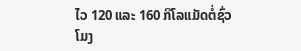ໄວ 120 ແລະ 160 ກິໂລແມັດຕໍ່ຊົ່ວ
ໂມງ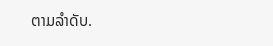ຕາມລຳດັບ.